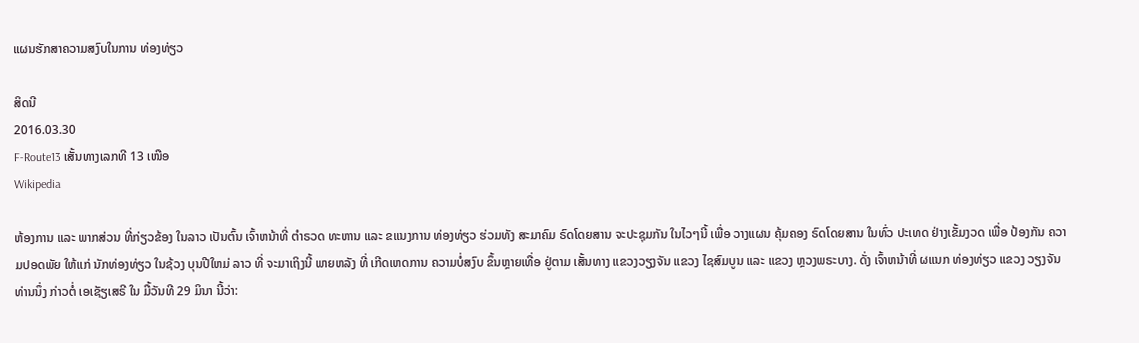ແຜນຮັກສາຄວາມສງົບໃນການ ທ່ອງທ່ຽວ

ສິດນີ
2016.03.30
F-Route13 ເສັ້ນທາງເລກທີ 13 ເໜືອ
Wikipedia

ຫ້ອງການ ແລະ ພາກສ່ວນ ທີ່ກ່ຽວຂ້ອງ ໃນລາວ ເປັນຕົ້ນ ເຈົ້າຫນ້າທີ່ ຕຳຣວດ ທະຫານ ແລະ ຂແນງການ ທ່ອງທ່ຽວ ຮ່ວມທັງ ສະມາຄົມ ຣົດໂດຍສານ ຈະປະຊຸມກັນ ໃນໄວໆນີ້ ເພື່ອ ວາງແຜນ ຄຸ້ມຄອງ ຣົດໂດຍສານ ໃນທົ່ວ ປະເທດ ຢ່າງເຂັ້ມງວດ ເພື່ອ ປ້ອງກັນ ຄວາມປອດພັຍ ໃຫ້ແກ່ ນັກທ່ອງທ່ຽວ ໃນຊ້ວງ ບຸນປີໃຫມ່ ລາວ ທີ່ ຈະມາເຖິງນີ້ ພາຍຫລັງ ທີ່ ເກີດເຫດການ ຄວາມບໍ່ສງົບ ຂຶ້ນຫຼາຍເທື່ອ ຢູ່ຕາມ ເສັ້ນທາງ ແຂວງວຽງຈັນ ແຂວງ ໄຊສົມບູນ ແລະ ແຂວງ ຫຼວງພຣະບາງ. ດັ່ງ ເຈົ້າຫນ້າທີ່ ຜແນກ ທ່ອງທ່ຽວ ແຂວງ ວຽງຈັນ ທ່ານນຶ່ງ ກ່າວຕໍ່ ເອເຊັຽເສຣີ ໃນ ມື້ວັນທີ 29 ມິນາ ນີ້ວ່າ: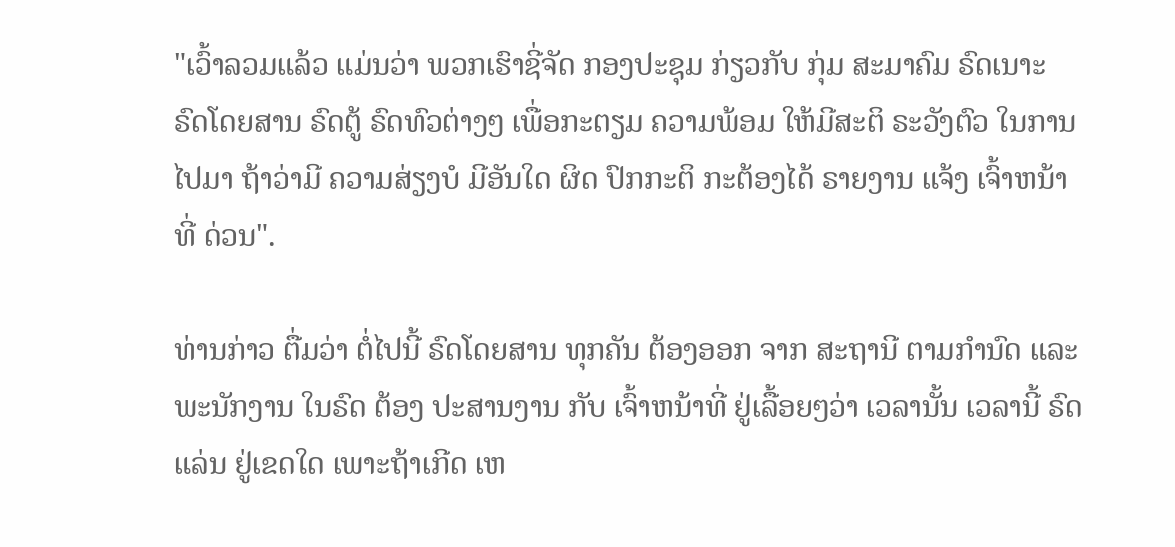"ເວົ້າລວມແລ້ວ ແມ່ນວ່າ ພວກເຮົາຊີ່ຈັດ ກອງປະຊຸມ ກ່ຽວກັບ ກຸ່ມ ສະມາຄົມ ຣົດເນາະ ຣົດໂດຍສານ ຣົດຕູ້ ຣົດທົວຕ່າງໆ ເພື່ອກະຕຽມ ຄວາມພ້ອມ ໃຫ້ມີສະຕິ ຣະວັງຕົວ ໃນການໄປມາ ຖ້າວ່າມີ ຄວາມສ່ຽງບໍ ມີອັນໃດ ຜິດ ປົກກະຕິ ກະຕ້ອງໄດ້ ຣາຍງານ ແຈ້ງ ເຈົ້າຫນ້າທີ່ ດ່ວນ".

ທ່ານກ່າວ ຕື່ມວ່າ ຕໍ່ໄປນີ້ ຣົດໂດຍສານ ທຸກຄັນ ຕ້ອງອອກ ຈາກ ສະຖານີ ຕາມກຳນົດ ແລະ ພະນັກງານ ໃນຣົດ ຕ້ອງ ປະສານງານ ກັບ ເຈົ້າຫນ້າທີ່ ຢູ່ເລື້ອຍໆວ່າ ເວລານັ້ນ ເວລານີ້ ຣົດແລ່ນ ຢູ່ເຂດໃດ ເພາະຖ້າເກີດ ເຫ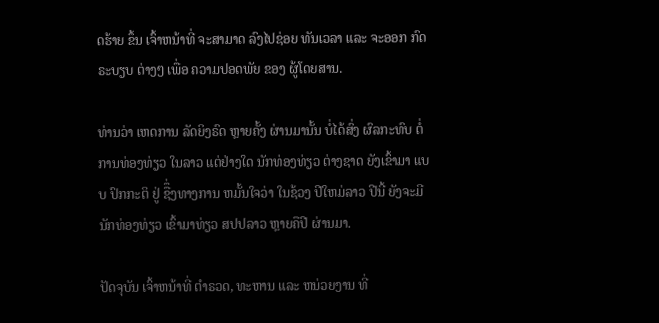ດຮ້າຍ ຂຶ້ນ ເຈົ້າຫນ້າທີ່ ຈະສາມາດ ລົງໄປຊ່ອຍ ທັນເວລາ ແລະ ຈະອອກ ກົດຣະບຽບ ຕ່າງໆ ເພື່ອ ຄວາມປອດພັຍ ຂອງ ຜູ້ໂດຍສານ.

ທ່ານວ່າ ເຫດການ ລັດຍິງຣົດ ຫຼາຍຄັ້ງ ຜ່ານມານັ້ນ ບໍ່ໄດ້ສົ່ງ ຜົລກະທົບ ຕໍ່ ການທ່ອງທ່ຽວ ໃນລາວ ແຕ່ຢ່າງໃດ ນັກທ່ອງທ່ຽວ ຕ່າງຊາດ ຍັງເຂົ້າມາ ແບບ ປົກກະຕິ ຢູ່ ຊືຶ່ງທາງການ ຫມັ້ນໃຈວ່າ ໃນຊ້ວງ ປີໃຫມ່ລາວ ປີນີ້ ຍັງຈະມີ ນັກທ່ອງທ່ຽວ ເຂົ້າມາທ່ຽວ ສປປລາວ ຫຼາຍຄືປີ ຜ່ານມາ.

ປັດຈຸບັນ ເຈົ້າຫນ້າທີ່ ຕຳຣວດ, ທະຫານ ແລະ ຫນ່ວຍງານ ທີ່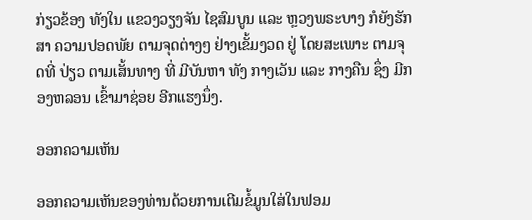ກ່ຽວຂ້ອງ ທັງໃນ ແຂວງວຽງຈັນ ໄຊສົມບູນ ແລະ ຫຼວງພຣະບາງ ກໍຍັງຮັກສາ ຄວາມປອດພັຍ ຕາມຈຸດຕ່າງໆ ຢ່າງເຂັ້ມງວດ ຢູ່ ໂດຍສະເພາະ ຕາມຈຸດທີ່ ປ່ຽວ ຕາມເສັ້ນທາງ ທີ່ ມີບັນຫາ ທັງ ກາງເວັນ ແລະ ກາງຄືນ ຊຶ່ງ ມີກອງຫລອນ ເຂົ້າມາຊ່ອຍ ອີກແຮງນຶ່ງ.

ອອກຄວາມເຫັນ

ອອກຄວາມເຫັນຂອງທ່ານດ້ວຍການເຕີມຂໍ້ມູນໃສ່ໃນຟອມ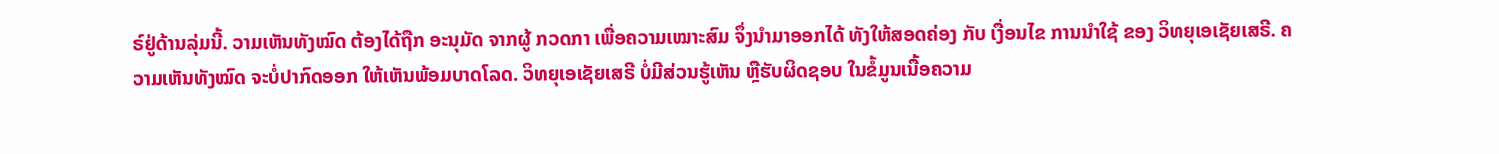ຣ໌ຢູ່ດ້ານລຸ່ມນີ້. ວາມເຫັນທັງໝົດ ຕ້ອງໄດ້ຖືກ ອະນຸມັດ ຈາກຜູ້ ກວດກາ ເພື່ອຄວາມເໝາະສົມ ຈຶ່ງນໍາມາອອກໄດ້ ທັງໃຫ້ສອດຄ່ອງ ກັບ ເງື່ອນໄຂ ການນຳໃຊ້ ຂອງ ວິທຍຸເອເຊັຍເສຣີ. ຄວາມເຫັນທັງໝົດ ຈະບໍ່ປາກົດອອກ ໃຫ້ເຫັນພ້ອມບາດໂລດ. ວິທຍຸເອເຊັຍເສຣີ ບໍ່ມີສ່ວນຮູ້ເຫັນ ຫຼືຮັບຜິດຊອບ ໃນຂໍ້ມູນເນື້ອຄວາມ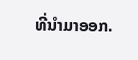ທີ່ນໍາມາອອກ.